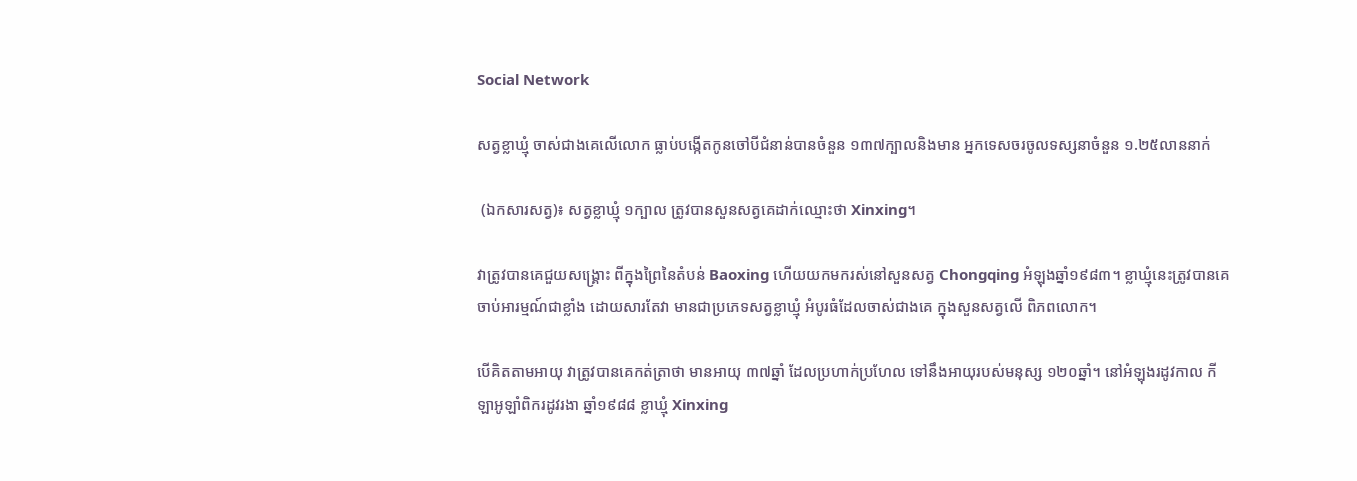Social Network

សត្វខ្លាឃ្មុំ ចាស់ជាងគេលើលោក ធ្លាប់បង្កើតកូនចៅបីជំនាន់បានចំនួន ១៣៧ក្បាលនិងមាន អ្នកទេសចរចូលទស្សនាចំនួន ១.២៥លាននាក់

 (ឯកសារសត្វ)៖ សត្វខ្លាឃ្មុំ ១ក្បាល ត្រូវបានសួនសត្វគេដាក់ឈ្មោះថា Xinxing។

វាត្រូវបានគេជួយសង្រ្គោះ ពីក្នុងព្រៃនៃតំបន់ Baoxing ហើយយកមករស់នៅសួនសត្វ Chongqing អំឡុងឆ្នាំ១៩៨៣។ ខ្លាឃ្មុំនេះត្រូវបានគេចាប់អារម្មណ៍ជាខ្លាំង ដោយសារតែវា មានជាប្រភេទសត្វខ្លាឃ្មុំ អំបូរធំដែលចាស់ជាងគេ ក្នុងសួនសត្វលើ ពិភពលោក។

បើគិតតាមអាយុ វាត្រូវបានគេកត់ត្រាថា មានអាយុ ៣៧ឆ្នាំ ដែលប្រហាក់ប្រហែល ទៅនឹងអាយុរបស់មនុស្ស ១២០ឆ្នាំ។ នៅអំឡុងរដូវកាល កីឡាអូឡាំពិករដូវរងា ឆ្នាំ១៩៨៨ ខ្លាឃ្មុំ Xinxing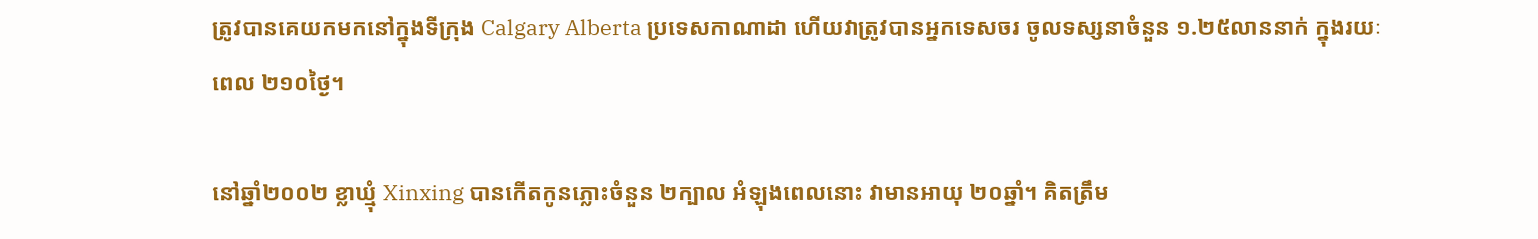ត្រូវបានគេយកមកនៅក្នុងទីក្រុង Calgary Alberta ប្រទេសកាណាដា ហើយវាត្រូវបានអ្នកទេសចរ ចូលទស្សនាចំនួន ១.២៥លាននាក់ ក្នុងរយៈពេល ២១០ថ្ងៃ។

នៅឆ្នាំ២០០២ ខ្លាឃ្មុំ Xinxing បានកើតកូនភ្លោះចំនួន ២ក្បាល អំឡុងពេលនោះ វាមានអាយុ ២០ឆ្នាំ។ គិតត្រឹម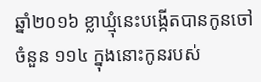ឆ្នាំ២០១៦ ខ្លាឃ្មុំនេះបង្កើតបានកូនចៅចំនួន ១១៤ ក្នុងនោះកូនរបស់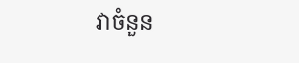វាចំនួន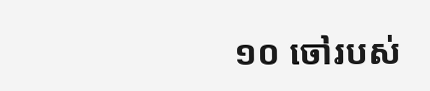១០ ចៅរបស់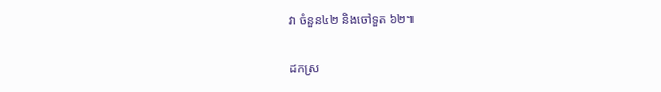វា ចំនួន៤២ និងចៅទួត ៦២៕

ដកស្រ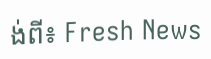ង់ពី៖ Fresh News